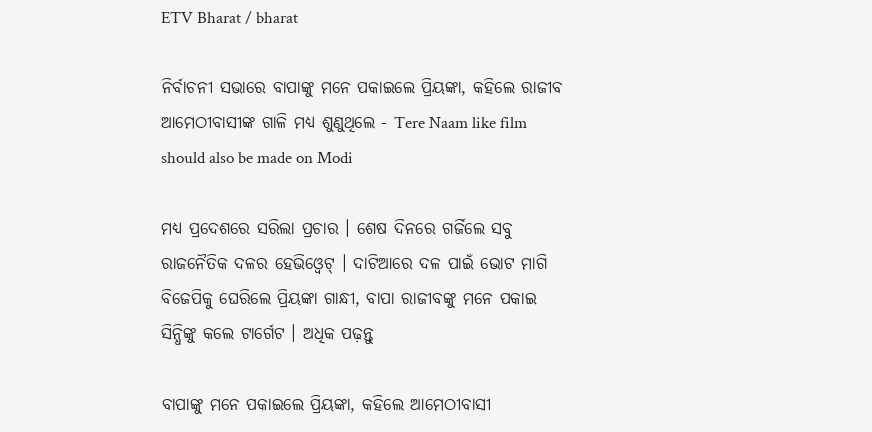ETV Bharat / bharat

ନିର୍ବାଚନୀ ସଭାରେ ବାପାଙ୍କୁ ମନେ ପକାଇଲେ ପ୍ରିୟଙ୍କା, କହିଲେ ରାଜୀବ ଆମେଠୀବାସୀଙ୍କ ଗାଳି ମଧ୍ୟ ଶୁଣୁଥିଲେ - Tere Naam like film should also be made on Modi

ମଧ୍ୟ ପ୍ରଦେଶରେ ସରିଲା ପ୍ରଚାର । ଶେଷ ଦିନରେ ଗର୍ଜିଲେ ସବୁ ରାଜନୈତିକ ଦଳର ହେଭିଓ୍ବେଟ୍‌ । ଦାଟିଆରେ ଦଳ ପାଇଁ ଭୋଟ ମାଗି ବିଜେପିକୁ ଘେରିଲେ ପ୍ରିୟଙ୍କା ଗାନ୍ଧୀ, ବାପା ରାଜୀବଙ୍କୁ ମନେ ପକାଇ ସିନ୍ଧିଙ୍କୁ କଲେ ଟାର୍ଗେଟ । ଅଧିକ ପଢ଼ନ୍ତୁ

ବାପାଙ୍କୁ ମନେ ପକାଇଲେ ପ୍ରିୟଙ୍କା, କହିଲେ ଆମେଠୀବାସୀ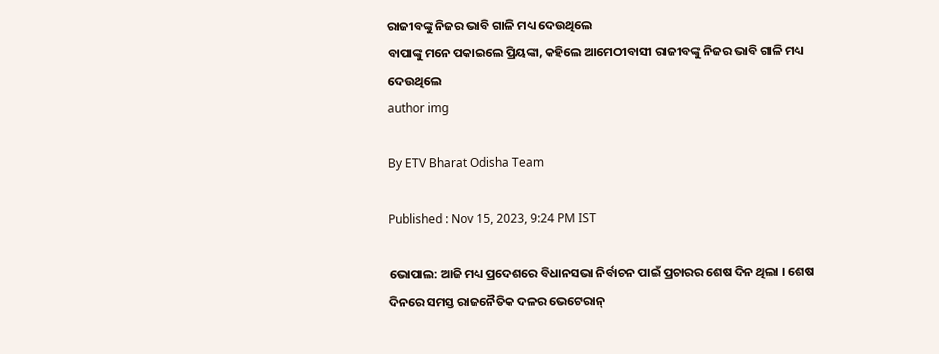ରାଜୀବଙ୍କୁ ନିଜର ଭାବି ଗାଳି ମଧ୍ୟ ଦେଉଥିଲେ
ବାପାଙ୍କୁ ମନେ ପକାଇଲେ ପ୍ରିୟଙ୍କା, କହିଲେ ଆମେଠୀବାସୀ ରାଜୀବଙ୍କୁ ନିଜର ଭାବି ଗାଳି ମଧ୍ୟ ଦେଉଥିଲେ
author img

By ETV Bharat Odisha Team

Published : Nov 15, 2023, 9:24 PM IST

ଭୋପାଲ: ଆଜି ମଧ୍ୟ ପ୍ରଦେଶରେ ବିଧାନସଭା ନିର୍ବାଚନ ପାଇଁ ପ୍ରଚାରର ଶେଷ ଦିନ ଥିଲା । ଶେଷ ଦିନରେ ସମସ୍ତ ରାଜନୈତିକ ଦଳର ଭେଟେରାନ୍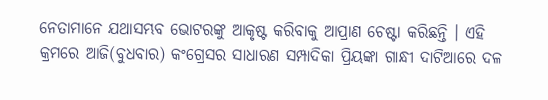ନେତାମାନେ ଯଥାସମ୍ଭବ ଭୋଟରଙ୍କୁ ଆକୃଷ୍ଟ କରିବାକୁ ଆପ୍ରାଣ ଚେଷ୍ଟା କରିଛନ୍ତି । ଏହି କ୍ରମରେ ଆଜି(ବୁଧବାର) କଂଗ୍ରେସର ସାଧାରଣ ସମ୍ପାଦିକା ପ୍ରିୟଙ୍କା ଗାନ୍ଧୀ ଦାଟିଆରେ ଦଳ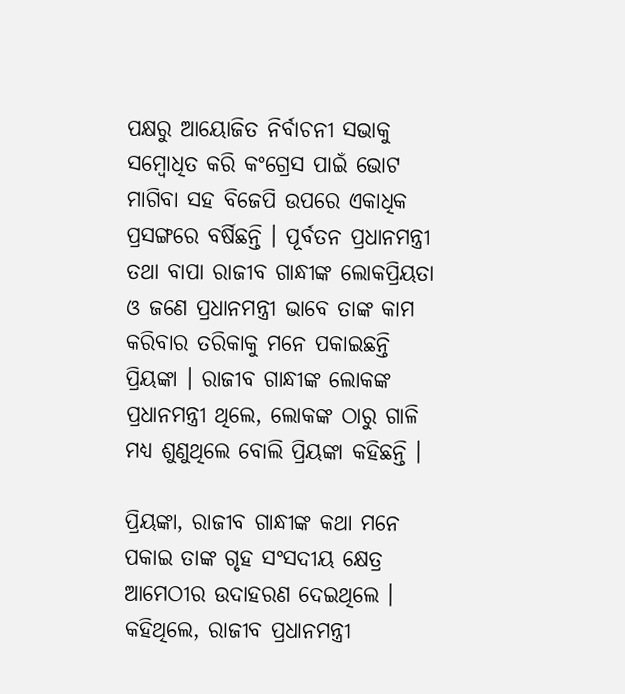ପକ୍ଷରୁ ଆୟୋଜିତ ନିର୍ବାଚନୀ ସଭାକୁ ସମ୍ବୋଧିତ କରି କଂଗ୍ରେସ ପାଇଁ ଭୋଟ ମାଗିବା ସହ ବିଜେପି ଉପରେ ଏକାଧିକ ପ୍ରସଙ୍ଗରେ ବର୍ଷିଛନ୍ତି । ପୂର୍ବତନ ପ୍ରଧାନମନ୍ତ୍ରୀ ତଥା ବାପା ରାଜୀବ ଗାନ୍ଧୀଙ୍କ ଲୋକପ୍ରିୟତା ଓ ଜଣେ ପ୍ରଧାନମନ୍ତ୍ରୀ ଭାବେ ତାଙ୍କ କାମ କରିବାର ତରିକାକୁ ମନେ ପକାଇଛନ୍ତି ପ୍ରିୟଙ୍କା । ରାଜୀବ ଗାନ୍ଧୀଙ୍କ ଲୋକଙ୍କ ପ୍ରଧାନମନ୍ତ୍ରୀ ଥିଲେ, ଲୋକଙ୍କ ଠାରୁ ଗାଳି ମଧ୍ୟ ଶୁଣୁଥିଲେ ବୋଲି ପ୍ରିୟଙ୍କା କହିଛନ୍ତି ।

ପ୍ରିୟଙ୍କା, ରାଜୀବ ଗାନ୍ଧୀଙ୍କ କଥା ମନେ ପକାଇ ତାଙ୍କ ଗୃହ ସଂସଦୀୟ କ୍ଷେତ୍ର ଆମେଠୀର ଉଦାହରଣ ଦେଇଥିଲେ । କହିଥିଲେ, ରାଜୀବ ପ୍ରଧାନମନ୍ତ୍ରୀ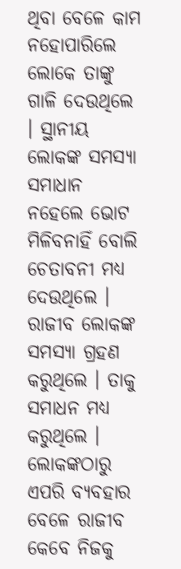ଥିବା ବେଳେ କାମ ନହୋପାରିଲେ ଲୋକେ ତାଙ୍କୁ ଗାଳି ଦେଉଥିଲେ । ସ୍ଥାନୀୟ ଲୋକଙ୍କ ସମସ୍ୟା ସମାଧାନ ନହେଲେ ଭୋଟ ମିଳିବନାହିଁ ବୋଲି ଚେତାବନୀ ମଧ୍ୟ ଦେଉଥିଲେ । ରାଜୀବ ଲୋକଙ୍କ ସମସ୍ୟା ଗ୍ରହଣ କରୁଥିଲେ । ତାକୁ ସମାଧନ ମଧ୍ୟ କରୁଥିଲେ । ଲୋକଙ୍କଠାରୁ ଏପରି ବ୍ୟବହାର ବେଳେ ରାଜୀବ କେବେ ନିଜକୁ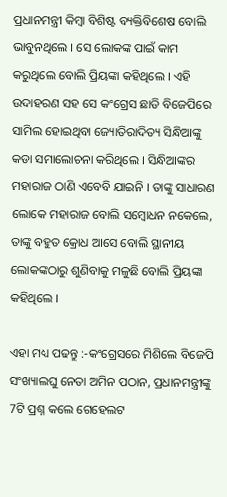ପ୍ରଧାନମନ୍ତ୍ରୀ କିମ୍ବା ବିଶିଷ୍ଟ ବ୍ୟକ୍ତିବିଶେଷ ବୋଲି ଭାବୁନଥିଲେ । ସେ ଲୋକଙ୍କ ପାଇଁ କାମ କରୁଥିଲେ ବୋଲି ପ୍ରିୟଙ୍କା କହିଥିଲେ । ଏହି ଉଦାହରଣ ସହ ସେ କଂଗ୍ରେସ ଛାଡି ବିଜେପିରେ ସାମିଲ ହୋଇଥିବା ଜ୍ୟୋତିରାଦିତ୍ୟ ସିନ୍ଧିଆଙ୍କୁ କଡା ସମାଲୋଚନା କରିଥିଲେ । ସିନ୍ଧିଆଙ୍କର ମହାରାଜ ଠାଣି ଏବେବି ଯାଇନି । ତାଙ୍କୁ ସାଧାରଣ ଲୋକେ ମହାରାଜ ବୋଲି ସମ୍ବୋଧନ ନକେଲେ, ତାଙ୍କୁ ବହୁତ କ୍ରୋଧ ଆସେ ବୋଲି ସ୍ଥାନୀୟ ଲୋକଙ୍କଠାରୁ ଶୁଣିବାକୁ ମଳୁଛି ବୋଲି ପ୍ରିୟଙ୍କା କହିଥିଲେ ।

ଏହା ମଧ୍ୟ ପଢନ୍ତୁ :-କଂଗ୍ରେସରେ ମିଶିଲେ ବିଜେପି ସଂଖ୍ୟାଲଘୁ ନେତା ଅମିନ ପଠାନ, ପ୍ରଧାନମନ୍ତ୍ରୀଙ୍କୁ 7ଟି ପ୍ରଶ୍ନ କଲେ ଗେହେଲଟ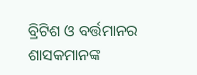ବ୍ରିଟିଶ ଓ ବର୍ତ୍ତମାନର ଶାସକମାନଙ୍କ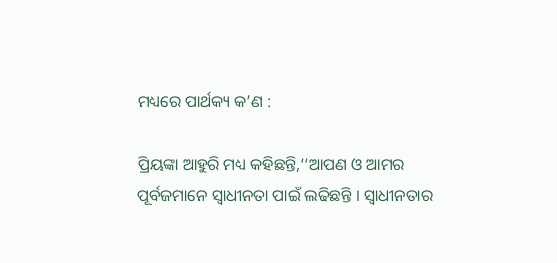ମଧ୍ୟରେ ପାର୍ଥକ୍ୟ କ’ଣ :

ପ୍ରିୟଙ୍କା ଆହୁରି ମଧ୍ୟ କହିଛନ୍ତି,‘‘ଆପଣ ଓ ଆମର ପୂର୍ବଜମାନେ ସ୍ୱାଧୀନତା ପାଇଁ ଲଢିଛନ୍ତି । ସ୍ବାଧୀନତାର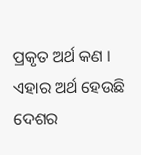ପ୍ରକୃତ ଅର୍ଥ କଣ । ଏହାର ଅର୍ଥ ହେଉଛି ଦେଶର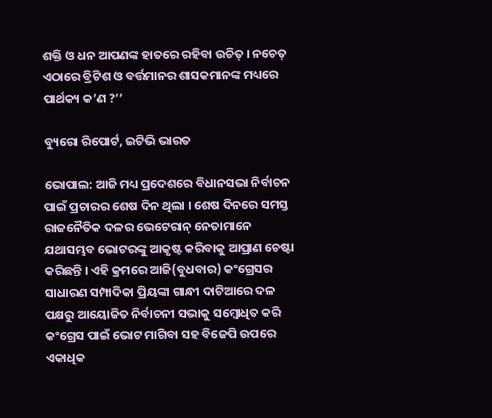ଶକ୍ତି ଓ ଧନ ଆପଣଙ୍କ ହାତରେ ରହିବା ଉଚିତ୍ । ନଚେତ୍ ଏଠାରେ ବ୍ରିଟିଶ ଓ ବର୍ତ୍ତମାନର ଶାସକମାନଙ୍କ ମଧ୍ୟରେ ପାର୍ଥକ୍ୟ କ’ଣ ?’’

ବ୍ୟୁରୋ ରିପୋର୍ଟ, ଇଟିଭି ଭାରତ

ଭୋପାଲ: ଆଜି ମଧ୍ୟ ପ୍ରଦେଶରେ ବିଧାନସଭା ନିର୍ବାଚନ ପାଇଁ ପ୍ରଚାରର ଶେଷ ଦିନ ଥିଲା । ଶେଷ ଦିନରେ ସମସ୍ତ ରାଜନୈତିକ ଦଳର ଭେଟେରାନ୍ ନେତାମାନେ ଯଥାସମ୍ଭବ ଭୋଟରଙ୍କୁ ଆକୃଷ୍ଟ କରିବାକୁ ଆପ୍ରାଣ ଚେଷ୍ଟା କରିଛନ୍ତି । ଏହି କ୍ରମରେ ଆଜି(ବୁଧବାର) କଂଗ୍ରେସର ସାଧାରଣ ସମ୍ପାଦିକା ପ୍ରିୟଙ୍କା ଗାନ୍ଧୀ ଦାଟିଆରେ ଦଳ ପକ୍ଷରୁ ଆୟୋଜିତ ନିର୍ବାଚନୀ ସଭାକୁ ସମ୍ବୋଧିତ କରି କଂଗ୍ରେସ ପାଇଁ ଭୋଟ ମାଗିବା ସହ ବିଜେପି ଉପରେ ଏକାଧିକ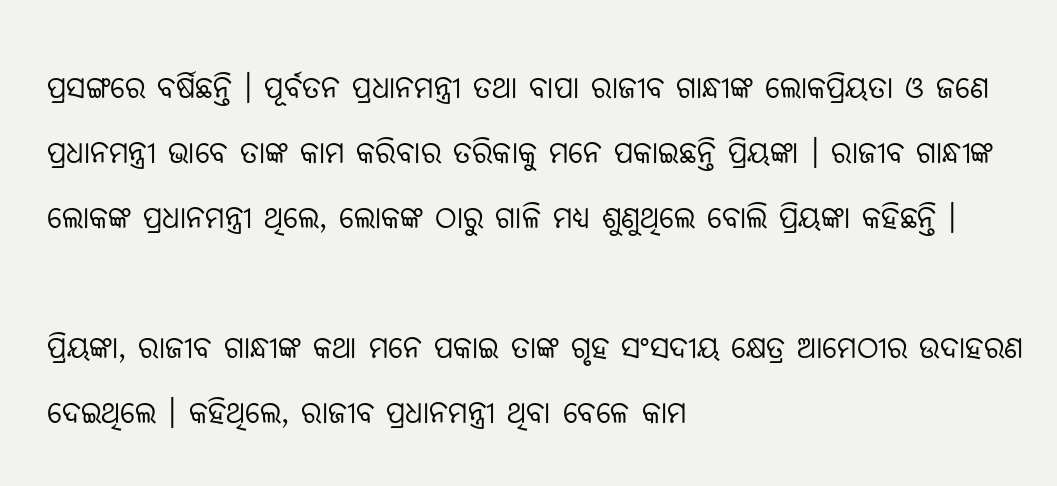ପ୍ରସଙ୍ଗରେ ବର୍ଷିଛନ୍ତି । ପୂର୍ବତନ ପ୍ରଧାନମନ୍ତ୍ରୀ ତଥା ବାପା ରାଜୀବ ଗାନ୍ଧୀଙ୍କ ଲୋକପ୍ରିୟତା ଓ ଜଣେ ପ୍ରଧାନମନ୍ତ୍ରୀ ଭାବେ ତାଙ୍କ କାମ କରିବାର ତରିକାକୁ ମନେ ପକାଇଛନ୍ତି ପ୍ରିୟଙ୍କା । ରାଜୀବ ଗାନ୍ଧୀଙ୍କ ଲୋକଙ୍କ ପ୍ରଧାନମନ୍ତ୍ରୀ ଥିଲେ, ଲୋକଙ୍କ ଠାରୁ ଗାଳି ମଧ୍ୟ ଶୁଣୁଥିଲେ ବୋଲି ପ୍ରିୟଙ୍କା କହିଛନ୍ତି ।

ପ୍ରିୟଙ୍କା, ରାଜୀବ ଗାନ୍ଧୀଙ୍କ କଥା ମନେ ପକାଇ ତାଙ୍କ ଗୃହ ସଂସଦୀୟ କ୍ଷେତ୍ର ଆମେଠୀର ଉଦାହରଣ ଦେଇଥିଲେ । କହିଥିଲେ, ରାଜୀବ ପ୍ରଧାନମନ୍ତ୍ରୀ ଥିବା ବେଳେ କାମ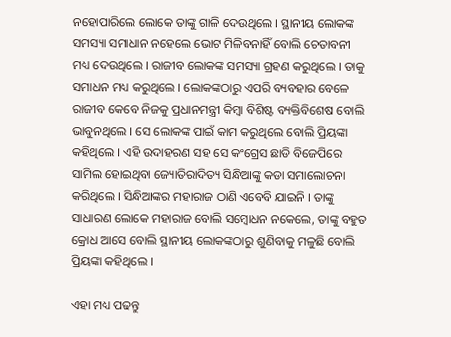ନହୋପାରିଲେ ଲୋକେ ତାଙ୍କୁ ଗାଳି ଦେଉଥିଲେ । ସ୍ଥାନୀୟ ଲୋକଙ୍କ ସମସ୍ୟା ସମାଧାନ ନହେଲେ ଭୋଟ ମିଳିବନାହିଁ ବୋଲି ଚେତାବନୀ ମଧ୍ୟ ଦେଉଥିଲେ । ରାଜୀବ ଲୋକଙ୍କ ସମସ୍ୟା ଗ୍ରହଣ କରୁଥିଲେ । ତାକୁ ସମାଧନ ମଧ୍ୟ କରୁଥିଲେ । ଲୋକଙ୍କଠାରୁ ଏପରି ବ୍ୟବହାର ବେଳେ ରାଜୀବ କେବେ ନିଜକୁ ପ୍ରଧାନମନ୍ତ୍ରୀ କିମ୍ବା ବିଶିଷ୍ଟ ବ୍ୟକ୍ତିବିଶେଷ ବୋଲି ଭାବୁନଥିଲେ । ସେ ଲୋକଙ୍କ ପାଇଁ କାମ କରୁଥିଲେ ବୋଲି ପ୍ରିୟଙ୍କା କହିଥିଲେ । ଏହି ଉଦାହରଣ ସହ ସେ କଂଗ୍ରେସ ଛାଡି ବିଜେପିରେ ସାମିଲ ହୋଇଥିବା ଜ୍ୟୋତିରାଦିତ୍ୟ ସିନ୍ଧିଆଙ୍କୁ କଡା ସମାଲୋଚନା କରିଥିଲେ । ସିନ୍ଧିଆଙ୍କର ମହାରାଜ ଠାଣି ଏବେବି ଯାଇନି । ତାଙ୍କୁ ସାଧାରଣ ଲୋକେ ମହାରାଜ ବୋଲି ସମ୍ବୋଧନ ନକେଲେ, ତାଙ୍କୁ ବହୁତ କ୍ରୋଧ ଆସେ ବୋଲି ସ୍ଥାନୀୟ ଲୋକଙ୍କଠାରୁ ଶୁଣିବାକୁ ମଳୁଛି ବୋଲି ପ୍ରିୟଙ୍କା କହିଥିଲେ ।

ଏହା ମଧ୍ୟ ପଢନ୍ତୁ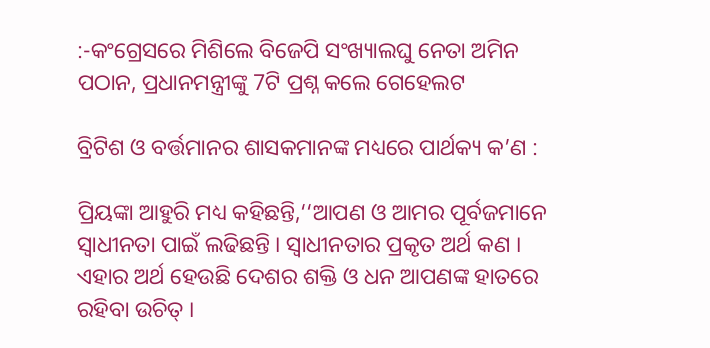:-କଂଗ୍ରେସରେ ମିଶିଲେ ବିଜେପି ସଂଖ୍ୟାଲଘୁ ନେତା ଅମିନ ପଠାନ, ପ୍ରଧାନମନ୍ତ୍ରୀଙ୍କୁ 7ଟି ପ୍ରଶ୍ନ କଲେ ଗେହେଲଟ

ବ୍ରିଟିଶ ଓ ବର୍ତ୍ତମାନର ଶାସକମାନଙ୍କ ମଧ୍ୟରେ ପାର୍ଥକ୍ୟ କ’ଣ :

ପ୍ରିୟଙ୍କା ଆହୁରି ମଧ୍ୟ କହିଛନ୍ତି,‘‘ଆପଣ ଓ ଆମର ପୂର୍ବଜମାନେ ସ୍ୱାଧୀନତା ପାଇଁ ଲଢିଛନ୍ତି । ସ୍ବାଧୀନତାର ପ୍ରକୃତ ଅର୍ଥ କଣ । ଏହାର ଅର୍ଥ ହେଉଛି ଦେଶର ଶକ୍ତି ଓ ଧନ ଆପଣଙ୍କ ହାତରେ ରହିବା ଉଚିତ୍ ।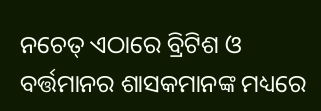ନଚେତ୍ ଏଠାରେ ବ୍ରିଟିଶ ଓ ବର୍ତ୍ତମାନର ଶାସକମାନଙ୍କ ମଧ୍ୟରେ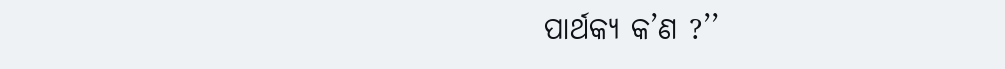ପାର୍ଥକ୍ୟ କ’ଣ ?’’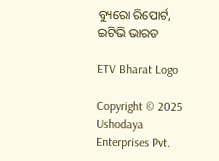ବ୍ୟୁରୋ ରିପୋର୍ଟ, ଇଟିଭି ଭାରତ

ETV Bharat Logo

Copyright © 2025 Ushodaya Enterprises Pvt.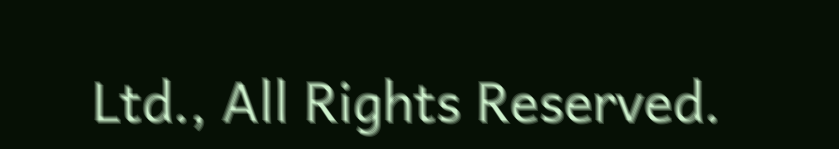Ltd., All Rights Reserved.